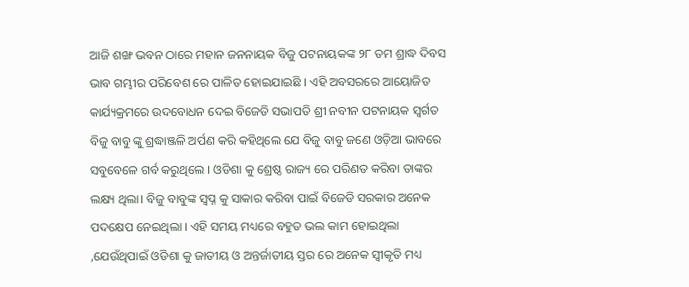ଆଜି ଶଙ୍ଖ ଭବନ ଠାରେ ମହାନ ଜନନାୟକ ବିଜୁ ପଟନାୟକଙ୍କ ୨୮ ତମ ଶ୍ରାଦ୍ଧ ଦିବସ ଭାବ ଗମ୍ଭୀର ପରିବେଶ ରେ ପାଳିତ ହୋଇଯାଇଛି । ଏହି ଅବସରରେ ଆୟୋଜିତ କାର୍ଯ୍ୟକ୍ରମରେ ଉଦବୋଧନ ଦେଇ ବିଜେଡି ସଭାପତି ଶ୍ରୀ ନବୀନ ପଟନାୟକ ସ୍ବର୍ଗତ ବିଜୁ ବାବୁ ଙ୍କୁ ଶ୍ରଦ୍ଧାଞ୍ଜଳି ଅର୍ପଣ କରି କହିଥିଲେ ଯେ ବିଜୁ ବାବୁ ଜଣେ ଓଡ଼ିଆ ଭାବରେ ସବୁବେଳେ ଗର୍ବ କରୁଥିଲେ । ଓଡିଶା କୁ ଶ୍ରେଷ୍ଠ ରାଜ୍ୟ ରେ ପରିଣତ କରିବା ତାଙ୍କର ଲକ୍ଷ୍ୟ ଥିଲା। ବିଜୁ ବାବୁଙ୍କ ସ୍ବପ୍ନ କୁ ସାକାର କରିବା ପାଇଁ ବିଜେଡି ସରକାର ଅନେକ ପଦକ୍ଷେପ ନେଇଥିଲା । ଏହି ସମୟ ମଧ୍ୟରେ ବହୁତ ଭଲ କାମ ହୋଇଥିଲା ,ଯେଉଁଥିପାଇଁ ଓଡିଶା କୁ ଜାତୀୟ ଓ ଅନ୍ତର୍ଜାତୀୟ ସ୍ତର ରେ ଅନେକ ସ୍ୱୀକୃତି ମଧ୍ୟ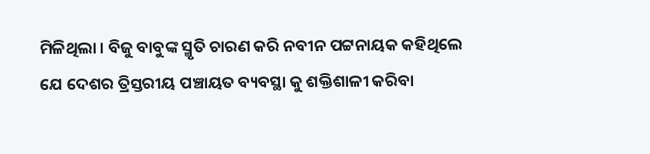ମିଳିଥିଲା । ବିଜୁ ବାବୁଙ୍କ ସ୍ମୃତି ଚାରଣ କରି ନବୀନ ପଟ୍ଟନାୟକ କହିଥିଲେ ଯେ ଦେଶର ତ୍ରିସ୍ତରୀୟ ପଞ୍ଚାୟତ ବ୍ୟବସ୍ଥା କୁ ଶକ୍ତିଶାଳୀ କରିବା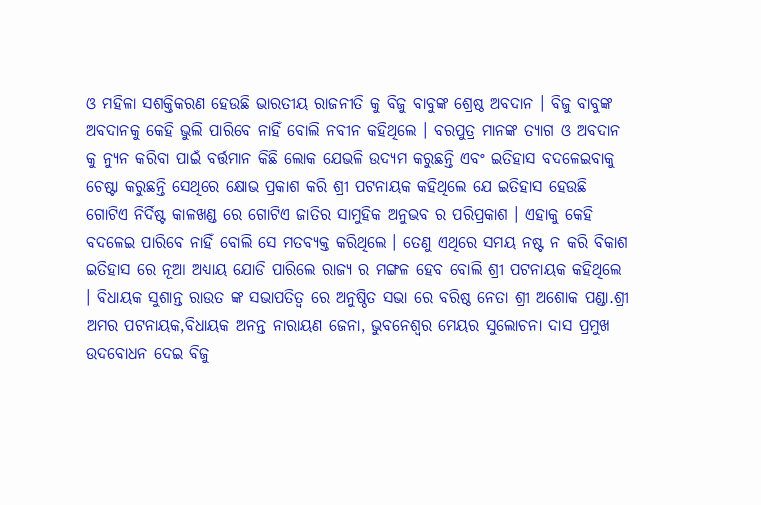ଓ ମହିଳା ସଶକ୍ତିକରଣ ହେଉଛି ଭାରତୀୟ ରାଜନୀତି କୁ ବିଜୁ ବାବୁଙ୍କ ଶ୍ରେଷ୍ଠ ଅବଦାନ । ବିଜୁ ବାବୁଙ୍କ ଅବଦାନକୁ କେହି ଭୁଲି ପାରିବେ ନାହିଁ ବୋଲି ନବୀନ କହିଥିଲେ । ବରପୁତ୍ର ମାନଙ୍କ ତ୍ୟାଗ ଓ ଅବଦାନ କୁ ନ୍ୟୁନ କରିବା ପାଇଁ ବର୍ତ୍ତମାନ କିଛି ଲୋକ ଯେଭଳି ଉଦ୍ୟମ କରୁଛନ୍ତି ଏବଂ ଇତିହାସ ବଦଳେଇବାକୁ ଚେଷ୍ଟା କରୁଛନ୍ତି ସେଥିରେ କ୍ଷୋଭ ପ୍ରକାଶ କରି ଶ୍ରୀ ପଟନାୟକ କହିଥିଲେ ଯେ ଇତିହାସ ହେଉଛି ଗୋଟିଏ ନିର୍ଦିଷ୍ଟ କାଳଖଣ୍ଡ ରେ ଗୋଟିଏ ଜାତିର ସାମୁହିକ ଅନୁଭବ ର ପରିପ୍ରକାଶ । ଏହାକୁ କେହି ବଦଳେଇ ପାରିବେ ନାହିଁ ବୋଲି ସେ ମତବ୍ୟକ୍ତ କରିଥିଲେ । ତେଣୁ ଏଥିରେ ସମୟ ନଷ୍ଟ ନ କରି ବିକାଶ ଇତିହାସ ରେ ନୂଆ ଅଧ୍ୟାୟ ଯୋଡି ପାରିଲେ ରାଜ୍ୟ ର ମଙ୍ଗଳ ହେବ ବୋଲି ଶ୍ରୀ ପଟନାୟକ କହିଥିଲେ । ବିଧାୟକ ସୁଶାନ୍ତ ରାଉତ ଙ୍କ ସଭାପତିତ୍ୱ ରେ ଅନୁଷ୍ଠିତ ସଭା ରେ ବରିଷ୍ଠ ନେତା ଶ୍ରୀ ଅଶୋକ ପଣ୍ଡା.ଶ୍ରୀ ଅମର ପଟନାୟକ,ବିଧାୟକ ଅନନ୍ତ ନାରାୟଣ ଜେନା, ଭୁବନେଶ୍ୱର ମେୟର ସୁଲୋଚନା ଦାସ ପ୍ରମୁଖ ଉଦବୋଧନ ଦେଇ ବିଜୁ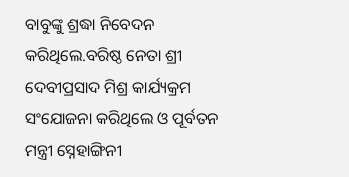ବାବୁଙ୍କୁ ଶ୍ରଦ୍ଧା ନିବେଦନ କରିଥିଲେ.ବରିଷ୍ଠ ନେତା ଶ୍ରୀ ଦେବୀପ୍ରସାଦ ମିଶ୍ର କାର୍ଯ୍ୟକ୍ରମ ସଂଯୋଜନା କରିଥିଲେ ଓ ପୂର୍ବତନ ମନ୍ତ୍ରୀ ସ୍ନେହାଙ୍ଗିନୀ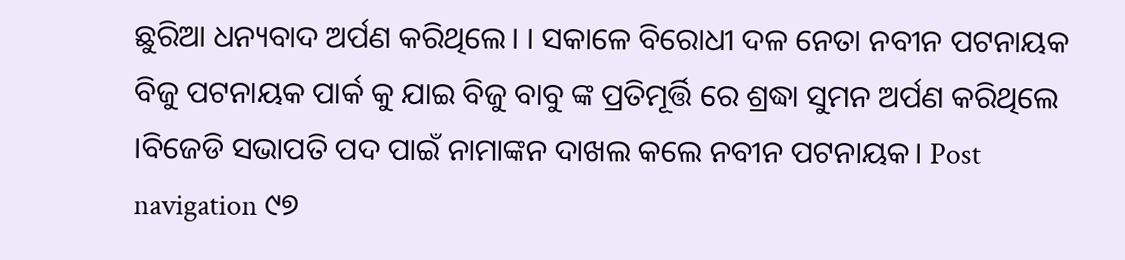ଛୁରିଆ ଧନ୍ୟବାଦ ଅର୍ପଣ କରିଥିଲେ। । ସକାଳେ ବିରୋଧୀ ଦଳ ନେତା ନବୀନ ପଟନାୟକ ବିଜୁ ପଟନାୟକ ପାର୍କ କୁ ଯାଇ ବିଜୁ ବାବୁ ଙ୍କ ପ୍ରତିମୂର୍ତ୍ତି ରେ ଶ୍ରଦ୍ଧା ସୁମନ ଅର୍ପଣ କରିଥିଲେ ।ବିଜେଡି ସଭାପତି ପଦ ପାଇଁ ନାମାଙ୍କନ ଦାଖଲ କଲେ ନବୀନ ପଟନାୟକ। Post navigation ୯୭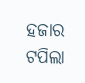ହଜାର ଟପିଲା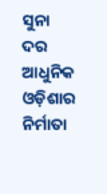ସୁନା ଦର ଆଧୁନିକ ଓଡ଼ିଶାର ନିର୍ମାତା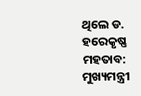ଥିଲେ ଡ. ହରେକୃଷ୍ଣ ମହତାବ: ମୁଖ୍ୟମନ୍ତ୍ରୀ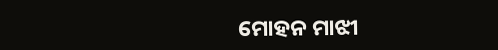ମୋହନ ମାଝୀ